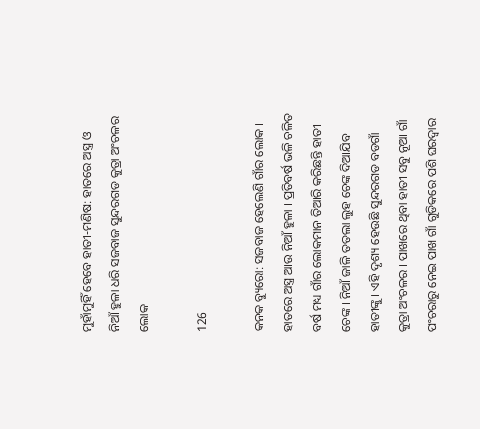ମୁହାଁମୁହିଁ ହେବେ ହାତୀ-ମଣିଷ: ହାତରେ ଅସ୍ତ୍ର ଓ ନିଆଁ ହୁଳା ଧରି ସଜବାଜ ସୁନ୍ଦରଗଡ କୁତ୍ରା ଅଂଚଳର ଲୋକ

126

କନକ ବ୍ୟୁରୋ: ସଜବାଜ ହେଲେଣି ଗାଁର ଲୋକ । ହାତରେ ଅସ୍ତ୍ର ଆଉ ନିଆଁ ହୁଳା । ପ୍ରତିବର୍ଷ ଭଳି ଚଳିତ ବର୍ଷ ମଧ୍ୟ ଗାଁର ଲୋକମାନ ତିଆରି କରିଛନ୍ତି ହାତୀ ଚେଙ୍କ । ନିଆଁ ଜାଳି ତତଲା ଲୁହ ଚେଙ୍କ ଦିଆଯିବ ହାତୀଙ୍କୁ । ଏହି ଦୃଶ୍ୟ ହେଉଛି ସୁନ୍ଦରଗଡ ବଡଗାଁ କୁତ୍ରା ଅଂଚଳର । ପାଖରେ ଥିବା ହାତୀ ସବୁ ନୂଆ ଗାଁ ପଂଚରାରୁ ନେଇ ପାଖ ଗାଁ ଗୁଡିକରେ ପଶି ଘରଦ୍ୱାର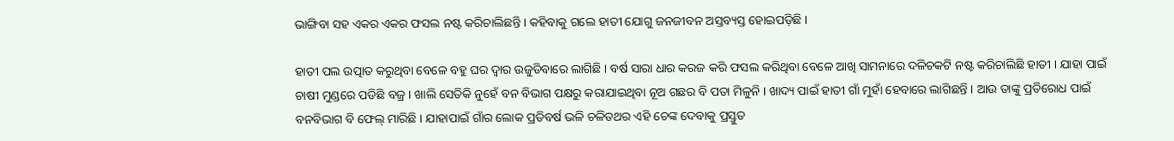ଭାଙ୍ଗିବା ସହ ଏକର ଏକର ଫସଲ ନଷ୍ଟ କରିଚାଲିଛନ୍ତି । କହିବାକୁ ଗଲେ ହାତୀ ଯୋଗୁ ଜନଜୀବନ ଅସ୍ତବ୍ୟସ୍ତ ହୋଇପଡ଼ିଛି ।

ହାତୀ ପଲ ଉତ୍ପାତ କରୁଥିବା ବେଳେ ବହୁ ଘର ଦ୍ୱାର ଉଜୁଡିବାରେ ଲାଗିଛି । ବର୍ଷ ସାରା ଧାର କରଜ କରି ଫସଲ କରିଥିବା ବେଳେ ଆଖି ସାମନାରେ ଦଳିଚକଟି ନଷ୍ଟ କରିଚାଲିଛି ହାତୀ । ଯାହା ପାଇଁ ଚାଷୀ ମୁଣ୍ଡରେ ପଡିଛି ବଜ୍ର । ଖାଲି ସେତିକି ନୁହେଁ ବନ ବିଭାଗ ପକ୍ଷରୁ କରାଯାଇଥିବା ନୂଅ ଗଛର ବି ପତା ମିଳୁନି । ଖାଦ୍ୟ ପାଇଁ ହାତୀ ଗାଁ ମୁହାଁ ହେବାରେ ଲାଗିଛନ୍ତି । ଆଉ ତାଙ୍କୁ ପ୍ରତିରୋଧ ପାଇଁ ବନବିଭାଗ ବି ଫେଲ୍ ମାରିଛି । ଯାହାପାଇଁ ଗାଁର ଲୋକ ପ୍ରତିବର୍ଷ ଭଳି ଚଳିତଥର ଏହି ଚେଙ୍କ ଦେବାକୁ ପ୍ରସ୍ତୁତ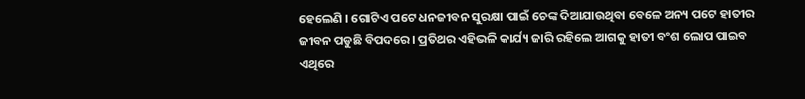ହେଲେଣି । ଗୋଟିଏ ପଟେ ଧନଜୀବନ ସୁରକ୍ଷା ପାଇଁ ଚେଙ୍କ ଦିଆଯାଉଥିବା ବେଳେ ଅନ୍ୟ ପଟେ ହାତୀର ଜୀବନ ପଡୁଛି ବିପଦରେ । ପ୍ରତିଥର ଏହିଭଳି କାର୍ଯ୍ୟ ଜାରି ରହିଲେ ଆଗକୁ ହାତୀ ବଂଶ ଲୋପ ପାଇବ ଏଥିରେ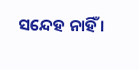ସନ୍ଦେହ ନାହିଁ ।